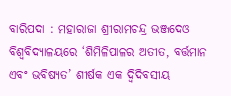ବାରିପଦା : ମହାରାଜା ଶ୍ରୀରାମଚନ୍ଦ୍ର ଭଞ୍ଜଦେଓ ବିଶ୍ୱବିଦ୍ୟାଳୟରେ ‘ଶିମିଳିପାଳର ଅତୀତ, ବର୍ତ୍ତମାନ ଏବଂ ଭବିଷ୍ୟତ’ ଶୀର୍ଷକ ଏକ ଦ୍ୱିଦିବସୀୟ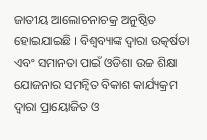ଜାତୀୟ ଆଲୋଚନାଚକ୍ର ଅନୁଷ୍ଠିତ ହୋଇଯାଇଛି । ବିଶ୍ୱବ୍ୟାଙ୍କ ଦ୍ୱାରା ଉତ୍କର୍ଷତା ଏବଂ ସମାନତା ପାଇଁ ଓଡିଶା ଉଚ୍ଚ ଶିକ୍ଷା ଯୋଜନାର ସମନ୍ୱିତ ବିକାଶ କାର୍ଯ୍ୟକ୍ରମ ଦ୍ୱାରା ପ୍ରାୟୋଜିତ ଓ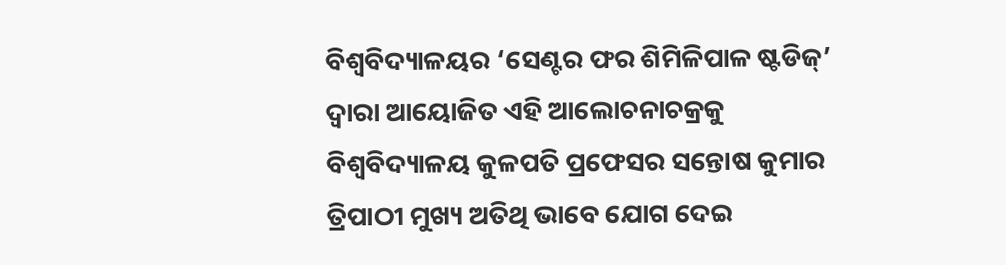ବିଶ୍ୱବିଦ୍ୟାଳୟର ‘ସେଣ୍ଟର ଫର ଶିମିଳିପାଳ ଷ୍ଟଡିଜ୍’ ଦ୍ୱାରା ଆୟୋଜିତ ଏହି ଆଲୋଚନାଚକ୍ରକୁ ବିଶ୍ୱବିଦ୍ୟାଳୟ କୁଳପତି ପ୍ରଫେସର ସନ୍ତୋଷ କୁମାର ତ୍ରିପାଠୀ ମୁଖ୍ୟ ଅତିଥି ଭାବେ ଯୋଗ ଦେଇ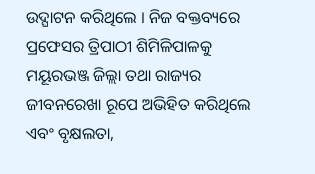ଉଦ୍ଘାଟନ କରିଥିଲେ । ନିଜ ବକ୍ତବ୍ୟରେ ପ୍ରଫେସର ତ୍ରିପାଠୀ ଶିମିଳିପାଳକୁ ମୟୂରଭଞ୍ଜ ଜିଲ୍ଲା ତଥା ରାଜ୍ୟର ଜୀବନରେଖା ରୂପେ ଅଭିହିତ କରିଥିଲେ ଏବଂ ବୃକ୍ଷଲତା,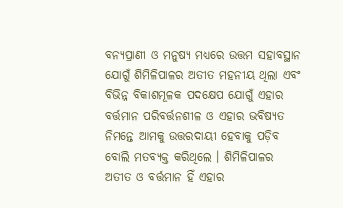ବନ୍ୟପ୍ରାଣୀ ଓ ମନୁଷ୍ୟ ମଧ୍ୟରେ ଉତ୍ତମ ସହାବସ୍ଥାନ ଯୋଗୁଁ ଶିମିଳିପାଳର ଅତୀତ ମହନୀୟ ଥିଲା ଏବଂ ବିଭିନ୍ନ ବିକାଶମୂଳକ ପଦକ୍ଷେପ ଯୋଗୁଁ ଏହାର ବର୍ତ୍ତମାନ ପରିବର୍ତ୍ତନଶୀଳ ଓ ଏହାର ଭବିଷ୍ୟତ ନିମନ୍ତେ ଆମକୁ ଉତ୍ତରଦାୟୀ ହେବାକୁ ପଡ଼ିବ ବୋଲି ମତବ୍ୟକ୍ତ କରିଥିଲେ । ଶିମିଳିପାଳର ଅତୀତ ଓ ବର୍ତ୍ତମାନ ହିଁ ଏହାର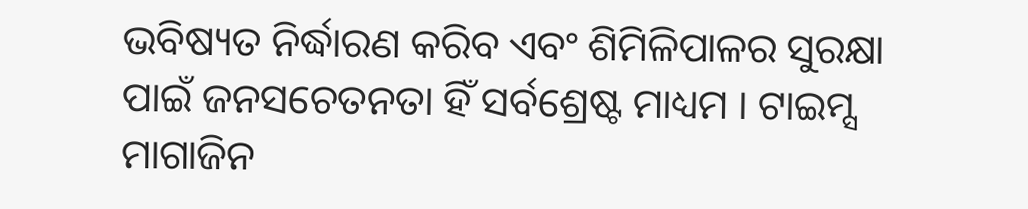ଭବିଷ୍ୟତ ନିର୍ଦ୍ଧାରଣ କରିବ ଏବଂ ଶିମିଳିପାଳର ସୁରକ୍ଷା ପାଇଁ ଜନସଚେତନତା ହିଁ ସର୍ବଶ୍ରେଷ୍ଟ ମାଧ୍ୟମ । ଟାଇମ୍ସ ମାଗାଜିନ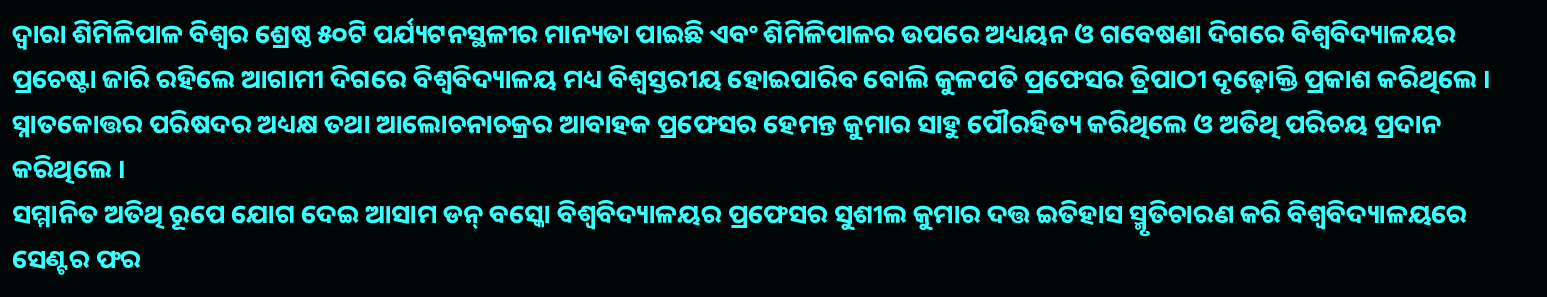ଦ୍ୱାରା ଶିମିଳିପାଳ ବିଶ୍ୱର ଶ୍ରେଷ୍ଠ ୫୦ଟି ପର୍ଯ୍ୟଟନସ୍ଥଳୀର ମାନ୍ୟତା ପାଇଛି ଏବଂ ଶିମିଳିପାଳର ଉପରେ ଅଧ୍ୟୟନ ଓ ଗବେଷଣା ଦିଗରେ ବିଶ୍ୱବିଦ୍ୟାଳୟର ପ୍ରଚେଷ୍ଟା ଜାରି ରହିଲେ ଆଗାମୀ ଦିଗରେ ବିଶ୍ୱବିଦ୍ୟାଳୟ ମଧ୍ୟ ବିଶ୍ୱସ୍ତରୀୟ ହୋଇପାରିବ ବୋଲି କୁଳପତି ପ୍ରଫେସର ତ୍ରିପାଠୀ ଦୃଢ଼ୋକ୍ତି ପ୍ରକାଶ କରିଥିଲେ । ସ୍ନାତକୋତ୍ତର ପରିଷଦର ଅଧ୍ୟକ୍ଷ ତଥା ଆଲୋଚନାଚକ୍ରର ଆବାହକ ପ୍ରଫେସର ହେମନ୍ତ କୁମାର ସାହୁ ପୌରହିତ୍ୟ କରିଥିଲେ ଓ ଅତିଥି ପରିଚୟ ପ୍ରଦାନ କରିଥିଲେ ।
ସମ୍ମାନିତ ଅତିଥି ରୂପେ ଯୋଗ ଦେଇ ଆସାମ ଡନ୍ ବସ୍କୋ ବିଶ୍ୱବିଦ୍ୟାଳୟର ପ୍ରଫେସର ସୁଶୀଲ କୁମାର ଦତ୍ତ ଇତିହାସ ସ୍ମୃତିଚାରଣ କରି ବିଶ୍ୱବିଦ୍ୟାଳୟରେ ସେଣ୍ଟର ଫର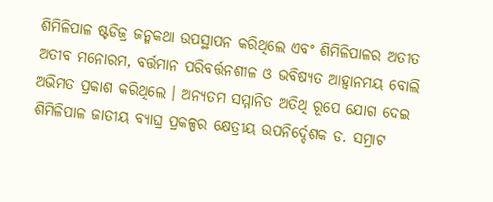ଶିମିଳିପାଳ ଷ୍ଟଡିଜ୍ର ଜନ୍ମକଥା ଉପସ୍ଥାପନ କରିଥିଲେ ଏବଂ ଶିମିଳିପାଳର ଅତୀତ ଅତୀବ ମନୋରମ, ବର୍ତ୍ତମାନ ପରିବର୍ତ୍ତନଶୀଳ ଓ ଭବିଷ୍ୟତ ଆହ୍ୱାନମୟ ବୋଲି ଅଭିମତ ପ୍ରକାଶ କରିଥିଲେ । ଅନ୍ୟତମ ସମ୍ମାନିତ ଅତିଥି ରୂପେ ଯୋଗ ଦେଇ ଶିମିଳିପାଳ ଜାତୀୟ ବ୍ୟାଘ୍ର ପ୍ରକଳ୍ପର କ୍ଷେତ୍ରୀୟ ଉପନିର୍ଦ୍ଦେଶକ ଡ. ସମ୍ରାଟ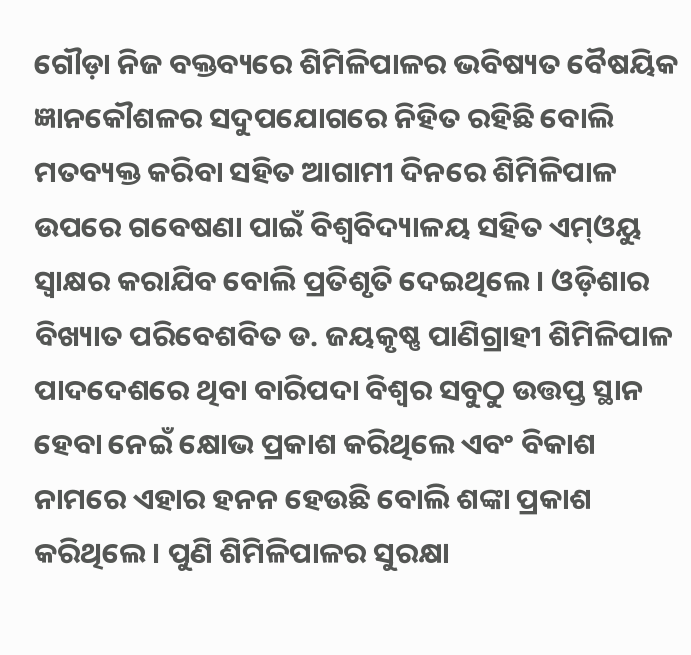ଗୌଡ଼ା ନିଜ ବକ୍ତବ୍ୟରେ ଶିମିଳିପାଳର ଭବିଷ୍ୟତ ବୈଷୟିକ ଜ୍ଞାନକୌଶଳର ସଦୁପଯୋଗରେ ନିହିତ ରହିଛି ବୋଲି ମତବ୍ୟକ୍ତ କରିବା ସହିତ ଆଗାମୀ ଦିନରେ ଶିମିଳିପାଳ ଉପରେ ଗବେଷଣା ପାଇଁ ବିଶ୍ୱବିଦ୍ୟାଳୟ ସହିତ ଏମ୍ଓୟୁ ସ୍ୱାକ୍ଷର କରାଯିବ ବୋଲି ପ୍ରତିଶୃତି ଦେଇଥିଲେ । ଓଡ଼ିଶାର ବିଖ୍ୟାତ ପରିବେଶବିତ ଡ. ଜୟକୃଷ୍ଣ ପାଣିଗ୍ରାହୀ ଶିମିଳିପାଳ ପାଦଦେଶରେ ଥିବା ବାରିପଦା ବିଶ୍ୱର ସବୁଠୁ ଉତ୍ତପ୍ତ ସ୍ଥାନ ହେବା ନେଇଁ କ୍ଷୋଭ ପ୍ରକାଶ କରିଥିଲେ ଏବଂ ବିକାଶ ନାମରେ ଏହାର ହନନ ହେଉଛି ବୋଲି ଶଙ୍କା ପ୍ରକାଶ କରିଥିଲେ । ପୁଣି ଶିମିଳିପାଳର ସୁରକ୍ଷା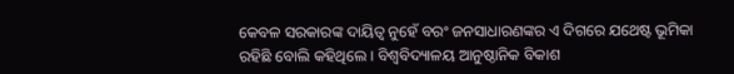କେବଳ ସରକାରଙ୍କ ଦାୟିତ୍ୱ ନୁହେଁ ବରଂ ଜନସାଧାରଣଙ୍କର ଏ ଦିଗରେ ଯଥେଷ୍ଟ ଭୂମିକା ରହିଛି ବୋଲି କହିଥିଲେ । ବିଶ୍ୱବିଦ୍ୟାଳୟ ଆନୁଷ୍ଠାନିକ ବିକାଶ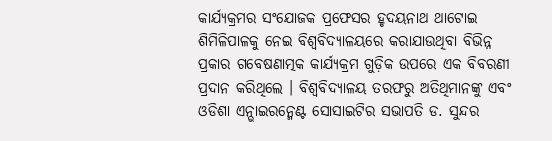କାର୍ଯ୍ୟକ୍ରମର ସଂଯୋଜକ ପ୍ରଫେସର ହୃଦୟନାଥ ଥାଟୋଇ ଶିମିଳିପାଳକୁ ନେଇ ବିଶ୍ୱବିଦ୍ୟାଳୟରେ କରାଯାଉଥିବା ବିଭିନ୍ନ ପ୍ରକାର ଗବେଷଣାତ୍ମକ କାର୍ଯ୍ୟକ୍ରମ ଗୁଡ଼ିକ ଉପରେ ଏକ ବିବରଣୀ ପ୍ରଦାନ କରିଥିଲେ । ବିଶ୍ୱବିଦ୍ୟାଳୟ ତରଫରୁ ଅତିଥିମାନଙ୍କୁ ଏବଂ ଓଡିଶା ଏନ୍ଭାଇରନ୍ମେଣ୍ଟ ସୋସାଇଟିର ସଭାପତି ଡ. ସୁନ୍ଦର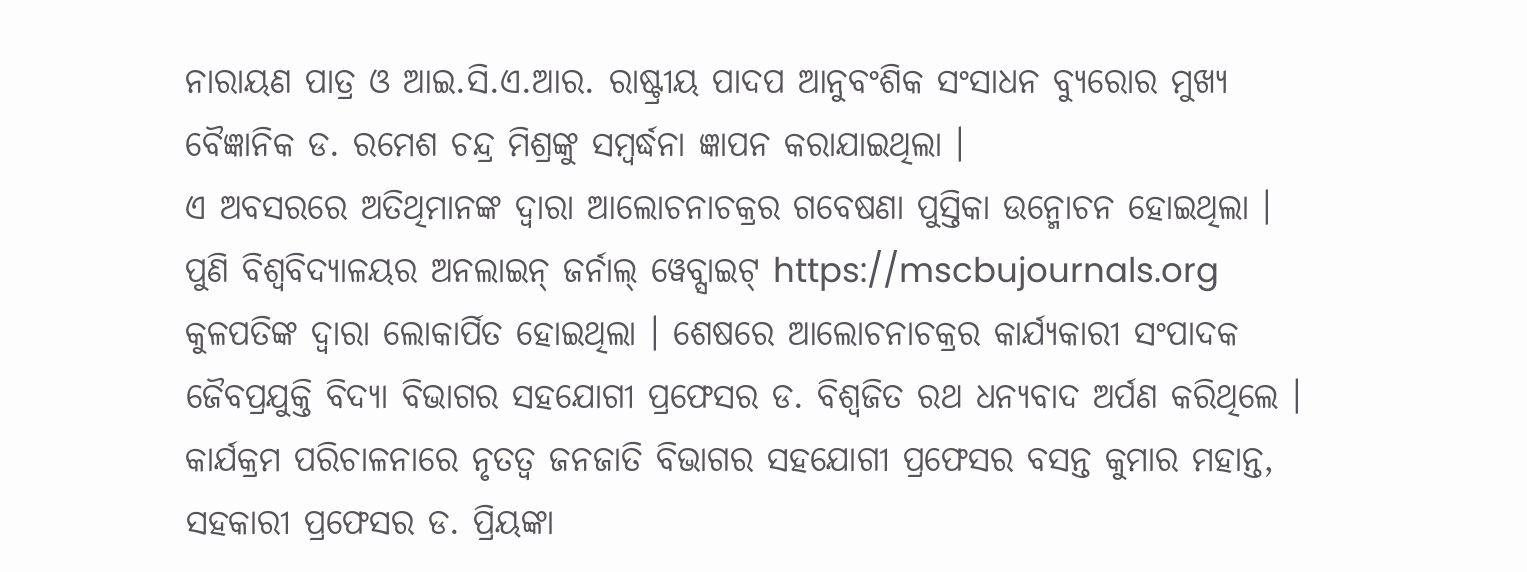ନାରାୟଣ ପାତ୍ର ଓ ଆଇ.ସି.ଏ.ଆର. ରାଷ୍ଟ୍ରୀୟ ପାଦପ ଆନୁବଂଶିକ ସଂସାଧନ ବ୍ୟୁରୋର ମୁଖ୍ୟ ବୈଜ୍ଞାନିକ ଡ. ରମେଶ ଚନ୍ଦ୍ର ମିଶ୍ରଙ୍କୁ ସମ୍ବର୍ଦ୍ଧନା ଜ୍ଞାପନ କରାଯାଇଥିଲା ।
ଏ ଅବସରରେ ଅତିଥିମାନଙ୍କ ଦ୍ୱାରା ଆଲୋଚନାଚକ୍ରର ଗବେଷଣା ପୁସ୍ତିକା ଉନ୍ମୋଚନ ହୋଇଥିଲା । ପୁଣି ବିଶ୍ୱବିଦ୍ୟାଳୟର ଅନଲାଇନ୍ ଜର୍ନାଲ୍ ୱେବ୍ସାଇଟ୍ https://mscbujournals.org କୁଳପତିଙ୍କ ଦ୍ୱାରା ଲୋକାର୍ପିତ ହୋଇଥିଲା । ଶେଷରେ ଆଲୋଚନାଚକ୍ରର କାର୍ଯ୍ୟକାରୀ ସଂପାଦକ ଜୈବପ୍ରଯୁକ୍ତି ବିଦ୍ୟା ବିଭାଗର ସହଯୋଗୀ ପ୍ରଫେସର ଡ. ବିଶ୍ୱଜିତ ରଥ ଧନ୍ୟବାଦ ଅର୍ପଣ କରିଥିଲେ । କାର୍ଯକ୍ରମ ପରିଚାଳନାରେ ନୃତତ୍ୱ ଜନଜାତି ବିଭାଗର ସହଯୋଗୀ ପ୍ରଫେସର ବସନ୍ତ କୁମାର ମହାନ୍ତ, ସହକାରୀ ପ୍ରଫେସର ଡ. ପ୍ରିୟଙ୍କା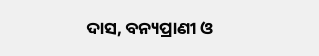ଦାସ, ବନ୍ୟପ୍ରାଣୀ ଓ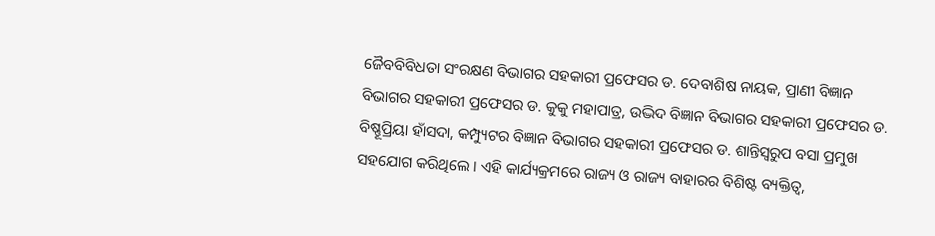ଜୈବବିବିଧତା ସଂରକ୍ଷଣ ବିଭାଗର ସହକାରୀ ପ୍ରଫେସର ଡ. ଦେବାଶିଷ ନାୟକ, ପ୍ରାଣୀ ବିଜ୍ଞାନ ବିଭାଗର ସହକାରୀ ପ୍ରଫେସର ଡ. କୁକୁ ମହାପାତ୍ର, ଉଦ୍ଭିଦ ବିଜ୍ଞାନ ବିଭାଗର ସହକାରୀ ପ୍ରଫେସର ଡ. ବିଷ୍ଣୂପ୍ରିୟା ହାଁସଦା, କମ୍ପ୍ୟୁଟର ବିଜ୍ଞାନ ବିଭାଗର ସହକାରୀ ପ୍ରଫେସର ଡ. ଶାନ୍ତିସ୍ୱରୁପ ବସା ପ୍ରମୁଖ ସହଯୋଗ କରିଥିଲେ । ଏହି କାର୍ଯ୍ୟକ୍ରମରେ ରାଜ୍ୟ ଓ ରାଜ୍ୟ ବାହାରର ବିଶିଷ୍ଟ ବ୍ୟକ୍ତିତ୍ୱ,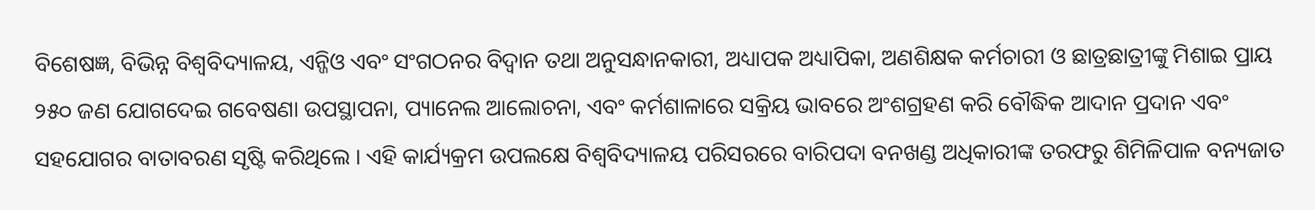ବିଶେଷଜ୍ଞ, ବିଭିନ୍ନ ବିଶ୍ୱବିଦ୍ୟାଳୟ, ଏନ୍ଜିଓ ଏବଂ ସଂଗଠନର ବିଦ୍ୱାନ ତଥା ଅନୁସନ୍ଧାନକାରୀ, ଅଧ୍ୟାପକ ଅଧ୍ୟାପିକା, ଅଣଶିକ୍ଷକ କର୍ମଚାରୀ ଓ ଛାତ୍ରଛାତ୍ରୀଙ୍କୁ ମିଶାଇ ପ୍ରାୟ ୨୫୦ ଜଣ ଯୋଗଦେଇ ଗବେଷଣା ଉପସ୍ଥାପନା, ପ୍ୟାନେଲ ଆଲୋଚନା, ଏବଂ କର୍ମଶାଳାରେ ସକ୍ରିୟ ଭାବରେ ଅଂଶଗ୍ରହଣ କରି ବୌଦ୍ଧିକ ଆଦାନ ପ୍ରଦାନ ଏବଂ ସହଯୋଗର ବାତାବରଣ ସୃଷ୍ଟି କରିଥିଲେ । ଏହି କାର୍ଯ୍ୟକ୍ରମ ଉପଲକ୍ଷେ ବିଶ୍ୱବିଦ୍ୟାଳୟ ପରିସରରେ ବାରିପଦା ବନଖଣ୍ଡ ଅଧିକାରୀଙ୍କ ତରଫରୁ ଶିମିଳିପାଳ ବନ୍ୟଜାତ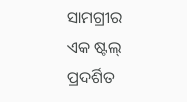ସାମଗ୍ରୀର ଏକ ଷ୍ଟଲ୍ ପ୍ରଦର୍ଶିତ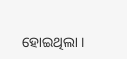ହୋଇଥିଲା ।